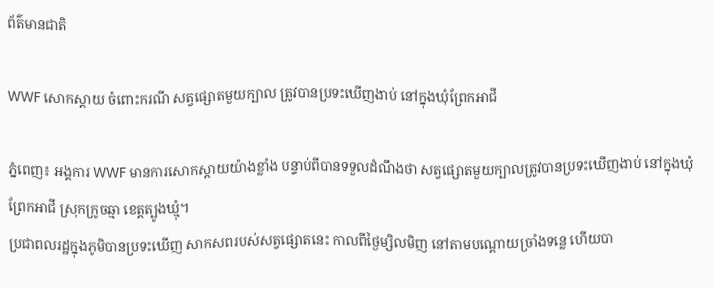ព័ត៌មានជាតិ

WWF សោកស្តាយ ចំពោះករណី សត្វផ្សោតមួយក្បាល ត្រូវបានប្រទះឃើញងាប់ នៅក្នុងឃុំព្រែកអាជី

ភ្នំពេញ៖ អង្គការ WWF មានការសោកស្តាយយ៉ាងខ្លាំង បន្ទាប់ពីបានទទួលដំណឹងថា សត្វផ្សោតមួយក្បាលត្រូវបានប្រទះឃើញងាប់ នៅក្នុងឃុំព្រែកអាជី ស្រុកក្រូចឆ្មា ខេត្តត្បូងឃ្មុំ។
ប្រជាពលរដ្ឋក្នុងភូមិបានប្រទះឃើញ សាកសពរបស់សត្វផ្សោតនេះ កាលពីថ្ងៃម្សិលមិញ នៅតាមបណ្តោយច្រាំងទន្លេ ហើយបា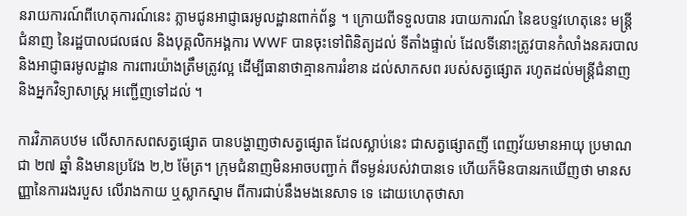នរាយការណ៍ពីហេតុការណ៍នេះ ភ្លាមជូនអាជ្ញាធរមូលដ្ឋានពាក់ព័ន្ធ ។ ក្រោយពីទទួលបាន របាយការណ៍ នៃឧបទ្ទវហេតុនេះ មន្ត្រីជំនាញ នៃរដ្ឋបាលជលផល និងបុគ្គលិកអង្គការ WWF បានចុះទៅពិនិត្យដល់ ទីតាំងផ្ទាល់ ដែលទីនោះត្រូវបានកំលាំងនគរបាល និងអាជ្ញាធរមូលដ្ឋាន ការពារយ៉ាងត្រឹមត្រូវល្អ ដើម្បីធានាថាគ្មានការរំខាន ដល់សាកសព របស់សត្វផ្សោត រហូតដល់មន្រ្តីជំនាញ និងអ្នកវិទ្យាសាស្រ្ត អញ្ជើញទៅដល់ ។

ការវិភាគបឋម លើសាកសពសត្វផ្សោត បានបង្ហាញថាសត្វផ្សោត ដែលស្លាប់នេះ ជាសត្វផ្សោតញី ពេញវ័យមានអាយុ ប្រមាណជា ២៧ ឆ្នាំ និងមានប្រវែង ២,២ ម៉ែត្រ។ ក្រុមជំនាញមិនអាចបញ្ជាក់ ពីទម្ងន់របស់វាបានទេ ហើយក៏មិនបានរកឃើញថា មានសញ្ញានៃការរងរបួស លើរាងកាយ ឬស្លាកស្នាម ពីការជាប់នឹងមងនេសាទ ទេ ដោយហេតុថាសា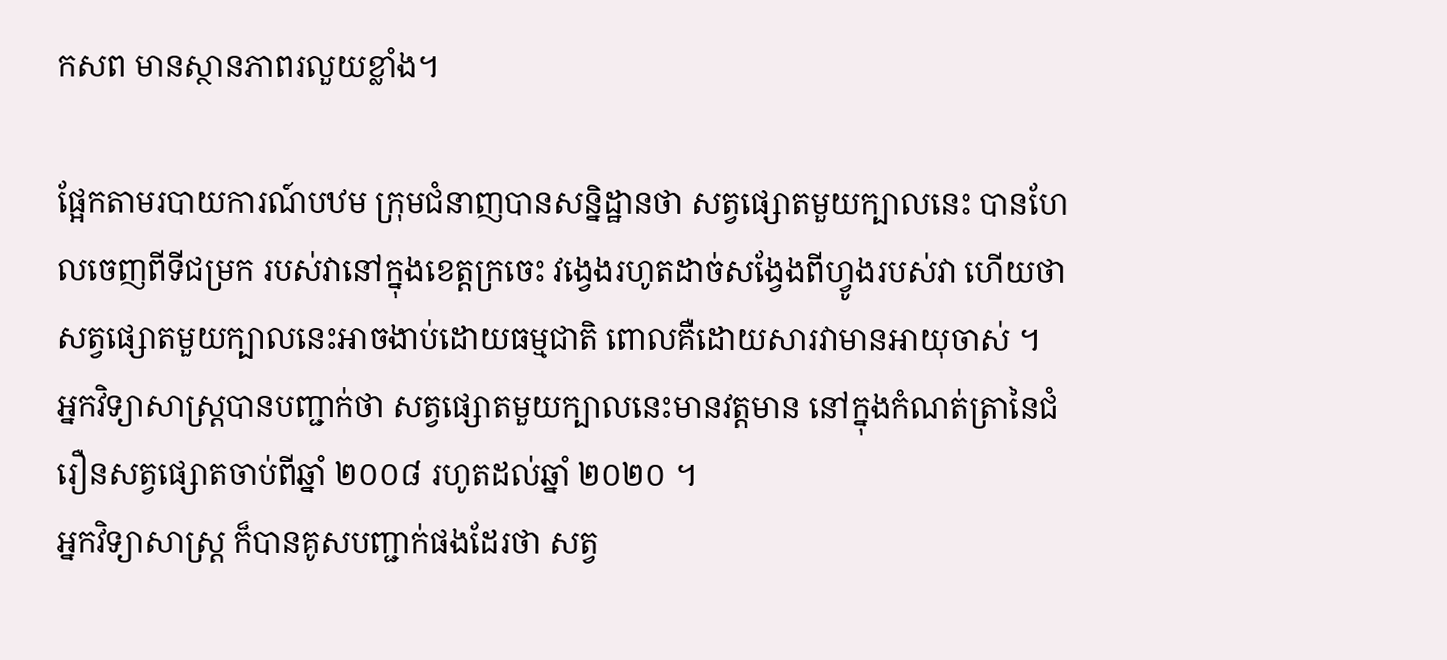កសព មានស្ថានភាពរលួយខ្លាំង។

ផ្អែកតាមរបាយការណ៍បឋម ក្រុមជំនាញបានសន្និដ្ឋានថា សត្វផ្សោតមួយក្បាលនេះ បានហែលចេញពីទីជម្រក របស់វានៅក្នុងខេត្តក្រចេះ វង្វេងរហូតដាច់សង្វែងពីហ្វូងរបស់វា ហើយថាសត្វផ្សោតមួយក្បាលនេះអាចងាប់ដោយធម្មជាតិ ពោលគឺដោយសារវាមានអាយុចាស់ ។
អ្នកវិទ្យាសាស្ត្របានបញ្ជាក់ថា សត្វផ្សោតមួយក្បាលនេះមានវត្តមាន នៅក្នុងកំណត់ត្រានៃជំរឿនសត្វផ្សោតចាប់ពីឆ្នាំ ២០០៨ រហូតដល់ឆ្នាំ ២០២០ ។
អ្នកវិទ្យាសាស្ត្រ ក៏បានគូសបញ្ជាក់ផងដែរថា សត្វ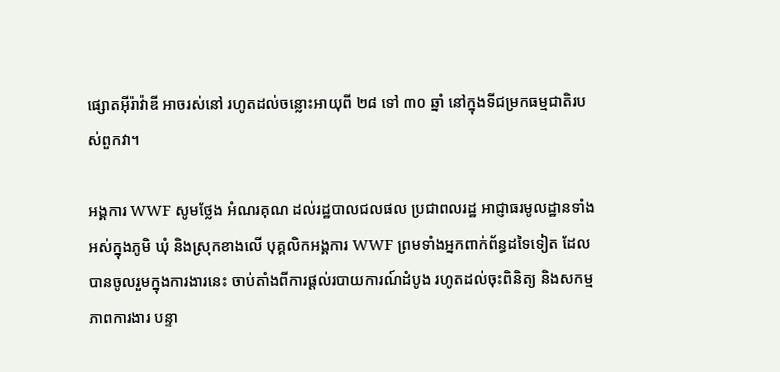ផ្សោតអ៊ីរ៉ាវ៉ាឌី អាចរស់នៅ រហូតដល់ចន្លោះអាយុពី ២៨ ទៅ ៣០ ឆ្នាំ នៅក្នុងទីជម្រកធម្មជាតិរបស់ពួកវា។

អង្គការ WWF សូមថ្លែង អំណរគុណ ដល់រដ្ឋបាលជលផល ប្រជាពលរដ្ឋ អាជ្ញាធរមូលដ្ឋានទាំងអស់ក្នុងភូមិ ឃុំ និងស្រុកខាងលើ បុគ្គលិកអង្គការ WWF ព្រមទាំងអ្នកពាក់ព័ន្ធដទៃទៀត ដែលបានចូលរួមក្នុងការងារនេះ ចាប់តាំងពីការផ្តល់របាយការណ៍ដំបូង រហូតដល់ចុះពិនិត្យ និងសកម្មភាពការងារ បន្ទា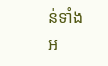ន់ទាំងអ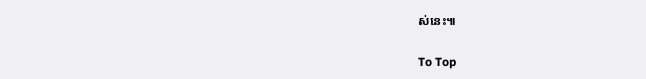ស់នេះ៕

To Top